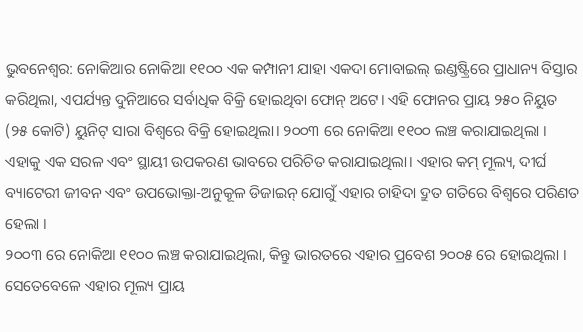ଭୁବନେଶ୍ୱର: ନୋକିଆର ନୋକିଆ ୧୧୦୦ ଏକ କମ୍ପାନୀ ଯାହା ଏକଦା ମୋବାଇଲ୍ ଇଣ୍ଡଷ୍ଟ୍ରିରେ ପ୍ରାଧାନ୍ୟ ବିସ୍ତାର କରିଥିଲା, ଏପର୍ଯ୍ୟନ୍ତ ଦୁନିଆରେ ସର୍ବାଧିକ ବିକ୍ରି ହୋଇଥିବା ଫୋନ୍ ଅଟେ। ଏହି ଫୋନର ପ୍ରାୟ ୨୫୦ ନିୟୁତ (୨୫ କୋଟି) ୟୁନିଟ୍ ସାରା ବିଶ୍ୱରେ ବିକ୍ରି ହୋଇଥିଲା। ୨୦୦୩ ରେ ନୋକିଆ ୧୧୦୦ ଲଞ୍ଚ କରାଯାଇଥିଲା । ଏହାକୁ ଏକ ସରଳ ଏବଂ ସ୍ଥାୟୀ ଉପକରଣ ଭାବରେ ପରିଚିତ କରାଯାଇଥିଲା। ଏହାର କମ୍ ମୂଲ୍ୟ, ଦୀର୍ଘ ବ୍ୟାଟେରୀ ଜୀବନ ଏବଂ ଉପଭୋକ୍ତା-ଅନୁକୂଳ ଡିଜାଇନ୍ ଯୋଗୁଁ ଏହାର ଚାହିଦା ଦ୍ରୁତ ଗତିରେ ବିଶ୍ୱରେ ପରିଣତ ହେଲା ।
୨୦୦୩ ରେ ନୋକିଆ ୧୧୦୦ ଲଞ୍ଚ କରାଯାଇଥିଲା, କିନ୍ତୁ ଭାରତରେ ଏହାର ପ୍ରବେଶ ୨୦୦୫ ରେ ହୋଇଥିଲା । ସେତେବେଳେ ଏହାର ମୂଲ୍ୟ ପ୍ରାୟ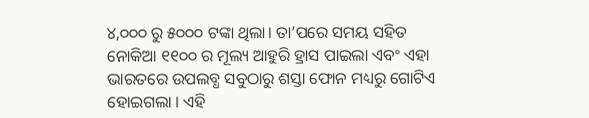୪,୦୦୦ ରୁ ୫୦୦୦ ଟଙ୍କା ଥିଲା। ତା’ପରେ ସମୟ ସହିତ ନୋକିଆ ୧୧୦୦ ର ମୂଲ୍ୟ ଆହୁରି ହ୍ରାସ ପାଇଲା ଏବଂ ଏହା ଭାରତରେ ଉପଲବ୍ଧ ସବୁଠାରୁ ଶସ୍ତା ଫୋନ ମଧ୍ୟରୁ ଗୋଟିଏ ହୋଇଗଲା । ଏହି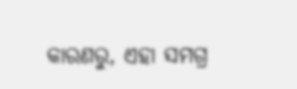କାରଣରୁ, ଏହା ସମଗ୍ର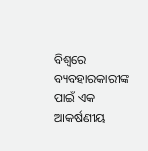ବିଶ୍ୱରେ ବ୍ୟବହାରକାରୀଙ୍କ ପାଇଁ ଏକ ଆକର୍ଷଣୀୟ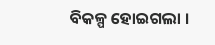ବିକଳ୍ପ ହୋଇଗଲା ।